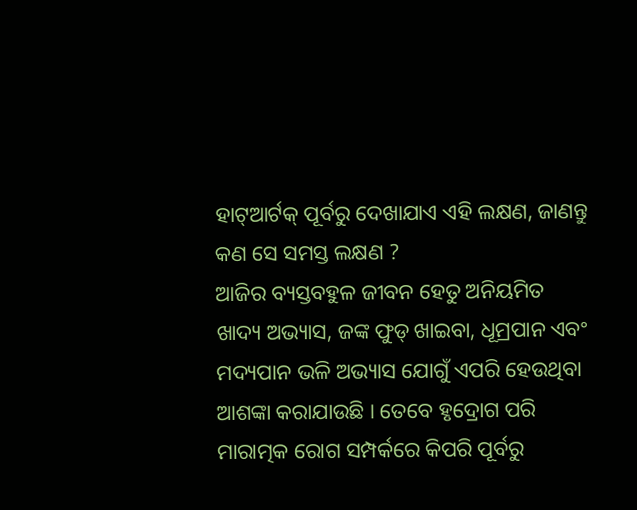ହାଟ୍ଆର୍ଟକ୍ ପୂର୍ବରୁ ଦେଖାଯାଏ ଏହି ଲକ୍ଷଣ, ଜାଣନ୍ତୁ କଣ ସେ ସମସ୍ତ ଲକ୍ଷଣ ?
ଆଜିର ବ୍ୟସ୍ତବହୁଳ ଜୀବନ ହେତୁ ଅନିୟମିତ ଖାଦ୍ୟ ଅଭ୍ୟାସ, ଜଙ୍କ ଫୁଡ୍ ଖାଇବା, ଧୂମ୍ରପାନ ଏବଂ ମଦ୍ୟପାନ ଭଳି ଅଭ୍ୟାସ ଯୋଗୁଁ ଏପରି ହେଉଥିବା ଆଶଙ୍କା କରାଯାଉଛି । ତେବେ ହୃଦ୍ରୋଗ ପରି ମାରାତ୍ମକ ରୋଗ ସମ୍ପର୍କରେ କିପରି ପୂର୍ବରୁ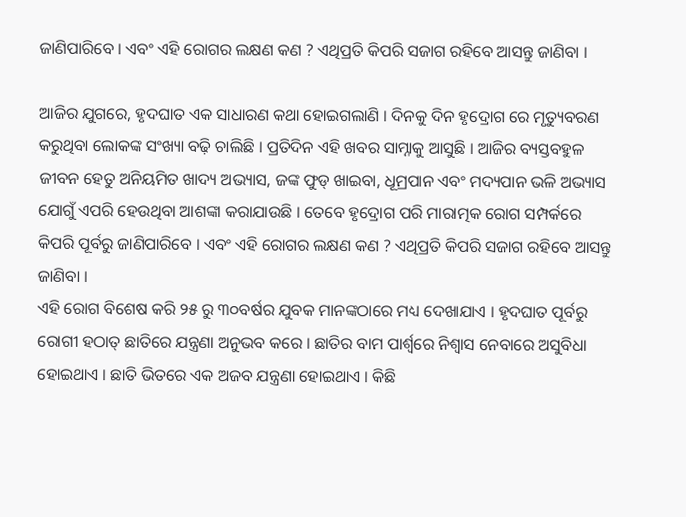ଜାଣିପାରିବେ । ଏବଂ ଏହି ରୋଗର ଲକ୍ଷଣ କଣ ? ଏଥିପ୍ରତି କିପରି ସଜାଗ ରହିବେ ଆସନ୍ତୁ ଜାଣିବା ।

ଆଜିର ଯୁଗରେ, ହୃଦଘାତ ଏକ ସାଧାରଣ କଥା ହୋଇଗଲାଣି । ଦିନକୁ ଦିନ ହୃଦ୍ରୋଗ ରେ ମୃତ୍ୟୁବରଣ କରୁଥିବା ଲୋକଙ୍କ ସଂଖ୍ୟା ବଢ଼ି ଚାଲିଛି । ପ୍ରତିଦିନ ଏହି ଖବର ସାମ୍ନାକୁ ଆସୁଛି । ଆଜିର ବ୍ୟସ୍ତବହୁଳ ଜୀବନ ହେତୁ ଅନିୟମିତ ଖାଦ୍ୟ ଅଭ୍ୟାସ, ଜଙ୍କ ଫୁଡ୍ ଖାଇବା, ଧୂମ୍ରପାନ ଏବଂ ମଦ୍ୟପାନ ଭଳି ଅଭ୍ୟାସ ଯୋଗୁଁ ଏପରି ହେଉଥିବା ଆଶଙ୍କା କରାଯାଉଛି । ତେବେ ହୃଦ୍ରୋଗ ପରି ମାରାତ୍ମକ ରୋଗ ସମ୍ପର୍କରେ କିପରି ପୂର୍ବରୁ ଜାଣିପାରିବେ । ଏବଂ ଏହି ରୋଗର ଲକ୍ଷଣ କଣ ? ଏଥିପ୍ରତି କିପରି ସଜାଗ ରହିବେ ଆସନ୍ତୁ ଜାଣିବା ।
ଏହି ରୋଗ ବିଶେଷ କରି ୨୫ ରୁ ୩୦ବର୍ଷର ଯୁବକ ମାନଙ୍କଠାରେ ମଧ୍ୟ ଦେଖାଯାଏ । ହୃଦଘାତ ପୂର୍ବରୁ ରୋଗୀ ହଠାତ୍ ଛାତିରେ ଯନ୍ତ୍ରଣା ଅନୁଭବ କରେ । ଛାତିର ବାମ ପାର୍ଶ୍ୱରେ ନିଶ୍ୱାସ ନେବାରେ ଅସୁବିଧା ହୋଇଥାଏ । ଛାତି ଭିତରେ ଏକ ଅଜବ ଯନ୍ତ୍ରଣା ହୋଇଥାଏ । କିଛି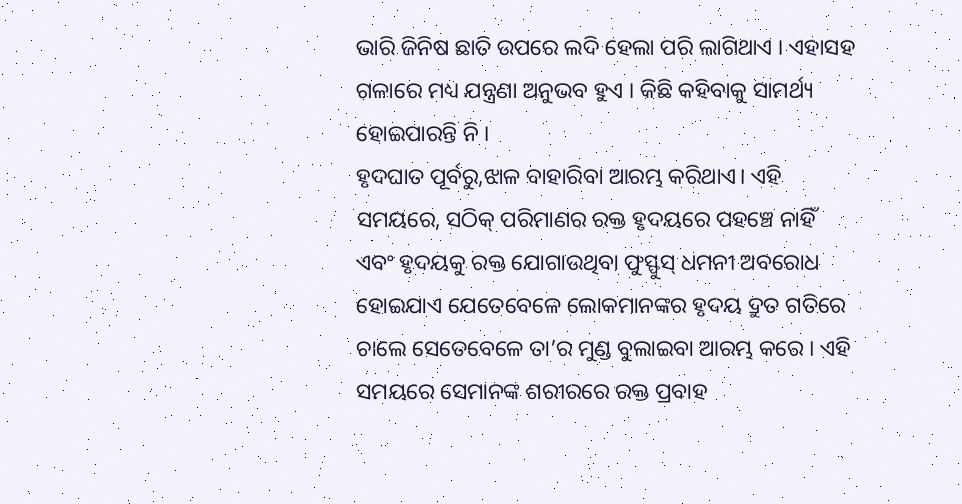ଭାରି ଜିନିଷ ଛାତି ଉପରେ ଲଦି ହେଲା ପରି ଲାଗିଥାଏ । ଏହାସହ ଗଳାରେ ମଧ୍ୟ ଯନ୍ତ୍ରଣା ଅନୁଭବ ହୁଏ । କିଛି କହିବାକୁ ସାମର୍ଥ୍ୟ ହୋଇପାରନ୍ତି ନି ।
ହୃଦଘାତ ପୂର୍ବରୁ,ଝାଳ ବାହାରିବା ଆରମ୍ଭ କରିଥାଏ। ଏହି ସମୟରେ, ସଠିକ୍ ପରିମାଣର ରକ୍ତ ହୃଦୟରେ ପହଞ୍ଚେ ନାହିଁ ଏବଂ ହୃଦୟକୁ ରକ୍ତ ଯୋଗାଉଥିବା ଫୁସ୍ଫୁସ୍ ଧମନୀ ଅବରୋଧ ହୋଇଯାଏ ଯେତେବେଳେ ଲୋକମାନଙ୍କର ହୃଦୟ ଦ୍ରୁତ ଗତିରେ ଚାଲେ ସେତେବେଳେ ତା’ର ମୁଣ୍ଡ ବୁଲାଇବା ଆରମ୍ଭ କରେ । ଏହି ସମୟରେ ସେମାନଙ୍କ ଶରୀରରେ ରକ୍ତ ପ୍ରବାହ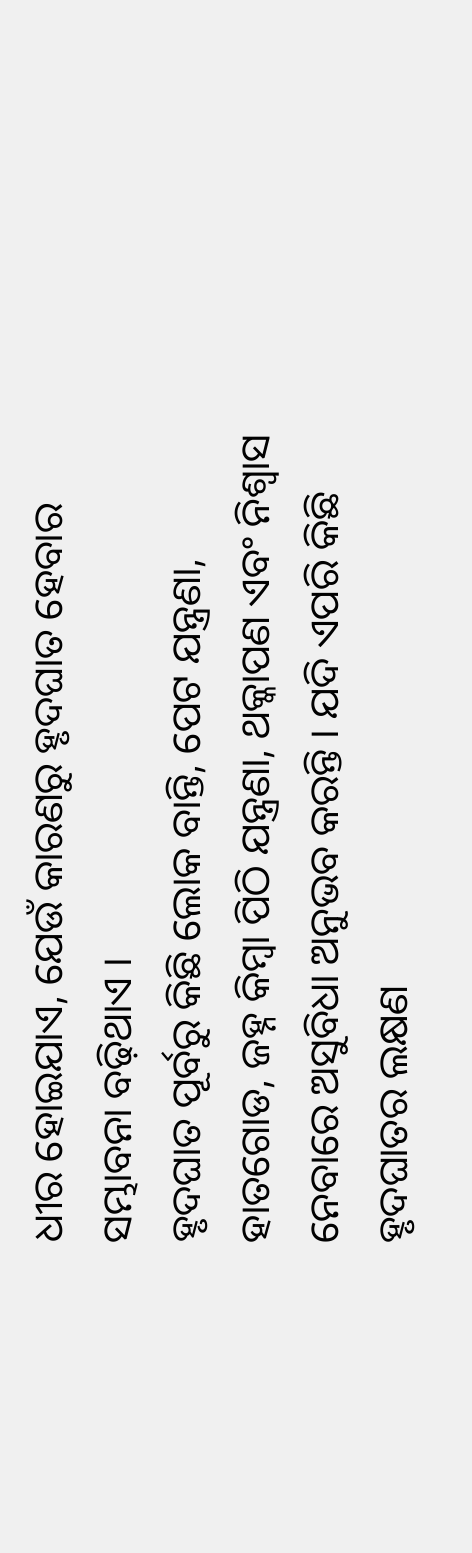ଧୀର ହୋଇଯାଏ, ଯେଉଁ କାରଣରୁ ହୃଦଘାତ ହେବାର ସମ୍ଭାବନା ବଢ଼ିଥାଏ ।
ହୃଦଘାତ ପୂର୍ବରୁ କିଛି ଲୋକ ବାନ୍ତି, ପେଟ ଯନ୍ତ୍ରଣା, ହାତଗୋଡ, ଜହ୍ନ କିମ୍ବା ପିଠି ଯନ୍ତ୍ରଣା, ଥକ୍କାପଣ ଏବଂ ନିଶ୍ୱାସ ନେବାରେ ଅସୁବିଧା ଅନୁଭବ କରନ୍ତି । ଯଦି ଏପରି କିଛି ହୃଦଘାତର ଲକ୍ଷଣ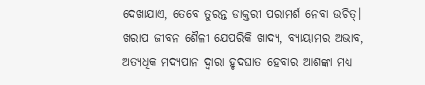ଦେଖାଯାଏ, ତେବେ ତୁରନ୍ତ ଡାକ୍ତରୀ ପରାମର୍ଶ ନେବା ଉଚିତ୍। ଖରାପ ଜୀବନ ଶୈଳୀ ଯେପରିକି ଖାଦ୍ୟ, ବ୍ୟାୟାମର ଅଭାବ, ଅତ୍ୟଧିକ ମଦ୍ୟପାନ ଦ୍ୱାରା ହୃଦଘାତ ହେବାର ଆଶଙ୍କା ମଧ୍ୟ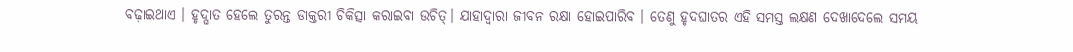ବଢ଼ାଇଥାଏ । ହୃଦ୍ଘାତ ହେଲେ ତୁରନ୍ତ ଡାକ୍ତରୀ ଚିକିତ୍ସା କରାଇବା ଉଚିତ୍। ଯାହାଦ୍ୱାରା ଜୀବନ ରକ୍ଷା ହୋଇପାରିବ । ତେଣୁ ହୃଦଘାତର ଏହି ସମସ୍ତ ଲକ୍ଷଣ ଦେଖାଦେଲେ ସମୟ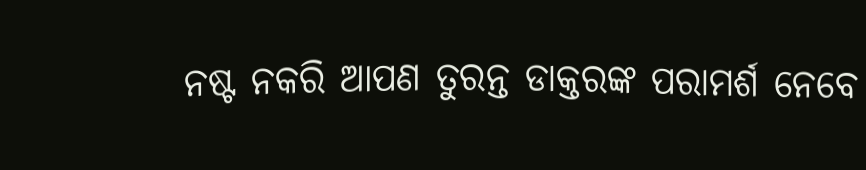ନଷ୍ଟ ନକରି ଆପଣ ତୁରନ୍ତ ଡାକ୍ତରଙ୍କ ପରାମର୍ଶ ନେବେ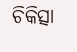ଚିକିତ୍ସା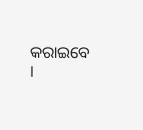କରାଇବେ ।